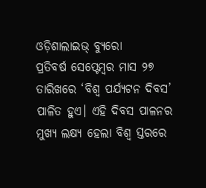ଓଡ଼ିଶାଲାଇଭ୍ ବ୍ୟୁରୋ
ପ୍ରତିବର୍ଷ ସେପ୍ଟେମ୍ବର ମାସ ୨୭ ତାରିଖରେ ‘ବିଶ୍ୱ ପର୍ଯ୍ୟଟନ ଦିବସ’ ପାଳିତ ହୁଏ। ଏହି ଦିବସ ପାଳନର ମୁଖ୍ୟ ଲକ୍ଷ୍ୟ ହେଲା ବିଶ୍ୱ ସ୍ତରରେ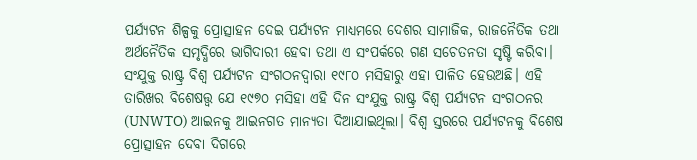ପର୍ଯ୍ୟଟନ ଶିଳ୍ପକୁ ପ୍ରୋତ୍ସାହନ ଦେଇ ପର୍ଯ୍ୟଟନ ମାଧ୍ୟମରେ ଦେଶର ସାମାଜିକ, ରାଜନୈତିକ ତଥା ଅର୍ଥନୈତିକ ସମୃଦ୍ଧିରେ ଭାଗିଦାରୀ ହେବା ତଥା ଏ ସଂପର୍କରେ ଗଣ ସଚେତନତା ସୃଷ୍ଟି କରିବା।
ସଂଯୁକ୍ତ ରାଷ୍ଟ୍ର ବିଶ୍ୱ ପର୍ଯ୍ୟଟନ ସଂଗଠନଦ୍ୱାରା ୧୯୮୦ ମସିହାରୁ ଏହା ପାଳିତ ହେଉଅଛି। ଏହି ତାରିଖର ବିଶେଷତ୍ତ୍ୱ ଯେ ୧୯୭୦ ମସିହା ଏହି ଦିନ ସଂଯୁକ୍ତ ରାଷ୍ଟ୍ର ବିଶ୍ୱ ପର୍ଯ୍ୟଟନ ସଂଗଠନର (UNWTO) ଆଇନକୁ ଆଇନଗତ ମାନ୍ୟତା ଦିଆଯାଇଥିଲା। ବିଶ୍ୱ ସ୍ତରରେ ପର୍ଯ୍ୟଟନକୁ ବିଶେଷ ପ୍ରୋତ୍ସାହନ ଦେବା ଦିଗରେ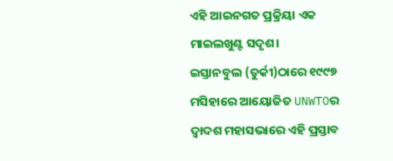ଏହି ଆଇନଗତ ପ୍ରକ୍ରିୟା ଏକ ମାଇଲଖୁଣ୍ଟ ସଦୃଶ।
ଇସ୍ତାନବୁଲ (ତୁର୍କୀ)ଠାରେ ୧୯୯୭ ମସିହାରେ ଆୟୋଜିତ UNWTOର ଦ୍ୱାଦଶ ମହାସଭାରେ ଏହି ପ୍ରସ୍ତାବ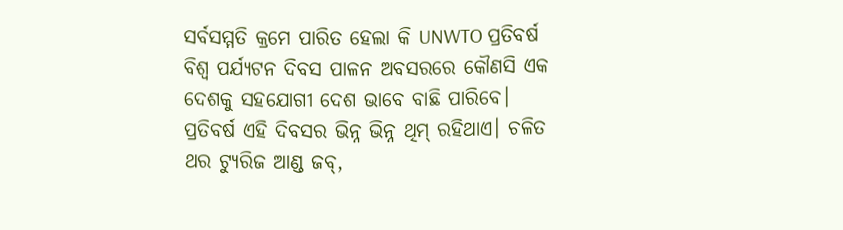ସର୍ବସମ୍ମତି କ୍ରମେ ପାରିତ ହେଲା କି UNWTO ପ୍ରତିବର୍ଷ ବିଶ୍ୱ ପର୍ଯ୍ୟଟନ ଦିବସ ପାଳନ ଅବସରରେ କୌଣସି ଏକ ଦେଶକୁ ସହଯୋଗୀ ଦେଶ ଭାବେ ବାଛି ପାରିବେ।
ପ୍ରତିବର୍ଷ ଏହି ଦିବସର ଭିନ୍ନ ଭିନ୍ନ ଥିମ୍ ରହିଥାଏ। ଚଳିତ ଥର ଟ୍ୟୁରିଜ ଆଣ୍ଡ ଜବ୍,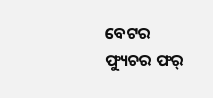ବେଟର ଫ୍ୟୁଚର ଫର୍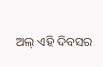ଅଲ୍ ଏହି ଦିବସର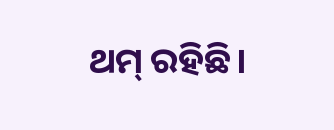ଥମ୍ ରହିଛି।